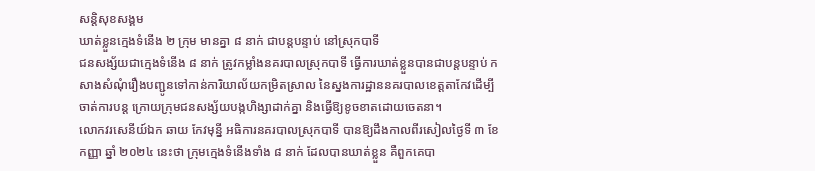សន្តិសុខសង្គម
ឃាត់ខ្លួនក្មេងទំនើង ២ ក្រុម មានគ្នា ៨ នាក់ ជាបន្តបន្ទាប់ នៅស្រុកបាទី
ជនសង្ស័យជាក្មេងទំនើង ៨ នាក់ ត្រូវកម្លាំងនគរបាលស្រុកបាទី ធ្វើការឃាត់ខ្លួនបានជាបន្តបន្ទាប់ កសាងសំណុំរឿងបញ្ជូនទៅកាន់ការិយាល័យកម្រិតស្រាល នៃស្នងការដ្ឋាននគរបាលខេត្តតាកែវដើម្បីចាត់ការបន្ត ក្រោយក្រុមជនសង្ស័យបង្កហិង្សាដាក់គ្នា និងធ្វើឱ្យខូចខាតដោយចេតនា។
លោកវរសេនីយ៍ឯក ឆាយ កែវមុន្នី អធិការនគរបាលស្រុកបាទី បានឱ្យដឹងកាលពីរសៀលថ្ងៃទី ៣ ខែកញ្ញា ឆ្នាំ ២០២៤ នេះថា ក្រុមក្មេងទំនើងទាំង ៨ នាក់ ដែលបានឃាត់ខ្លួន គឺពួកគេបា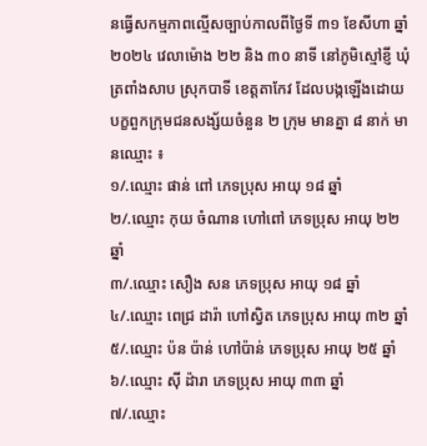នធ្វើសកម្មភាពល្មើសច្បាប់កាលពីថ្ងៃទី ៣១ ខែសីហា ឆ្នាំ ២០២៤ វេលាម៉ោង ២២ និង ៣០ នាទី នៅភូមិស្មៅខ្ញី ឃុំត្រពាំងសាប ស្រុកបាទី ខេត្តតាកែវ ដែលបង្កឡើងដោយបក្ខពួកក្រុមជនសង្ស័យចំនួន ២ ក្រុម មានគ្នា ៨ នាក់ មានឈ្មោះ ៖
១/.ឈ្មោះ ផាន់ ពៅ ភេទប្រុស អាយុ ១៨ ឆ្នាំ
២/.ឈ្មោះ កុយ ចំណាន ហៅពៅ ភេទប្រុស អាយុ ២២ ឆ្នាំ
៣/.ឈ្មោះ សឿង សន ភេទប្រុស អាយុ ១៨ ឆ្នាំ
៤/.ឈ្មោះ ពេជ្រ ដារ៉ា ហៅស្វិត ភេទប្រុស អាយុ ៣២ ឆ្នាំ
៥/.ឈ្មោះ ប៉ន ប៉ាន់ ហៅប៉ាន់ ភេទប្រុស អាយុ ២៥ ឆ្នាំ
៦/.ឈ្មោះ ស៊ី ដ៉ារា ភេទប្រុស អាយុ ៣៣ ឆ្នាំ
៧/.ឈ្មោះ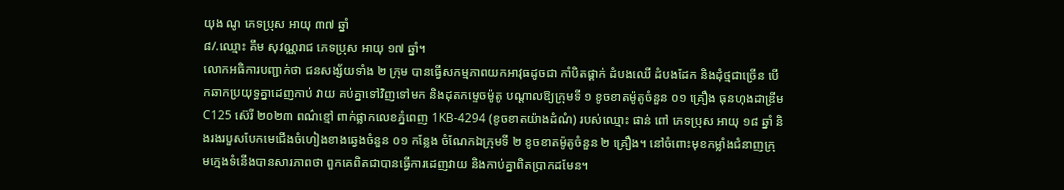យុង ណូ ភេទប្រុស អាយុ ៣៧ ឆ្នាំ
៨/.ឈ្មោះ គឹម សុវណ្ណរាជ ភេទប្រុស អាយុ ១៧ ឆ្នាំ។
លោកអធិការបញ្ជាក់ថា ជនសង្ស័យទាំង ២ ក្រុម បានធ្វើសកម្មភាពយកអាវុធដូចជា កាំបិតផ្គាក់ ដំបងឈើ ដំបងដែក និងដុំថ្មជាច្រើន បើកឆាកប្រយុទ្ធគ្នាដេញកាប់ វាយ គប់គ្នាទៅវិញទៅមក និងដុតកម្ទេចម៉ូតូ បណ្តាលឱ្យក្រុមទី ១ ខូចខាតម៉ូតូចំនួន ០១ គ្រឿង ធុនហុងដាឌ្រីមC125 ស៊េរី ២០២៣ ពណ៌ខ្មៅ ពាក់ផ្លាកលេខភ្នំពេញ 1KB-4294 (ខូចខាតយ៉ាងដំណំ) របស់ឈ្មោះ ផាន់ ពៅ ភេទប្រុស អាយុ ១៨ ឆ្នាំ និងរងរបួសបែកមេជើងចំហៀងខាងឆ្វេងចំនួន ០១ កន្លែង ចំណែកឯក្រុមទី ២ ខូចខាតម៉ូតូចំនួន ២ គ្រឿង។ នៅចំពោះមុខកម្លាំងជំនាញក្រុមក្មេងទំនើងបានសារភាពថា ពួកគេពិតជាបានធ្វើការដេញវាយ និងកាប់គ្នាពិតប្រាកដមែន។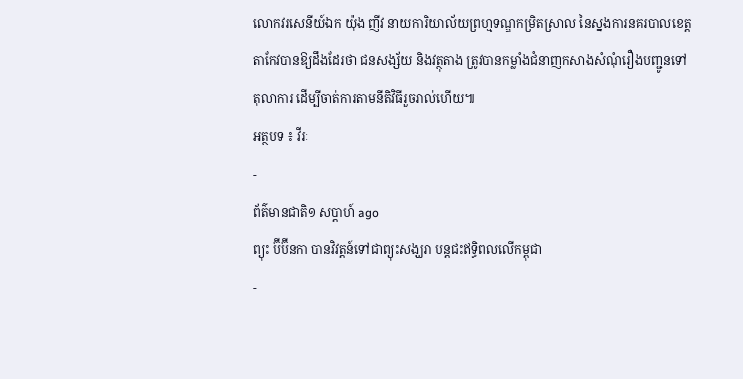លោកវរសេនីយ៍ឯក យ៉ុង ញីវ នាយការិយាល័យព្រហ្មទណ្ឌកម្រិតស្រាល នៃស្នងការនគរបាលខេត្តតាកែវបានឱ្យដឹងដែរថា ជនសង្ស័យ និងវត្ថុតាង ត្រូវបានកម្លាំងជំនាញកសាងសំណុំរឿងបញ្ជូនទៅតុលាការ ដើម្បីចាត់ការតាមនីតិវិធីរួចរាល់ហើយ៕
អត្ថបទ ៖ វីរៈ
-
ព័ត៌មានជាតិ១ សប្តាហ៍ ago
ព្យុះ ប៊ីប៊ីនកា បានវិវត្តន៍ទៅជាព្យុះសង្ឃរា បន្តជះឥទ្ធិពលលើកម្ពុជា
-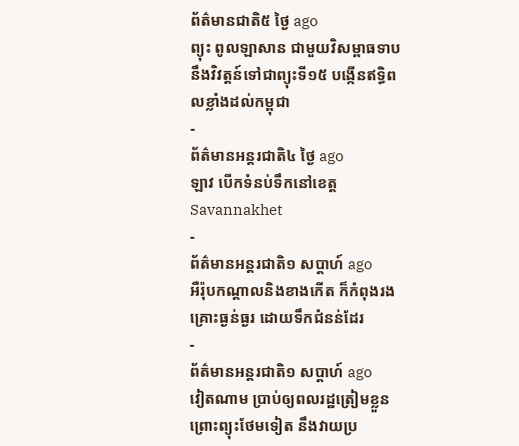ព័ត៌មានជាតិ៥ ថ្ងៃ ago
ព្យុះ ពូលឡាសាន ជាមួយវិសម្ពាធទាប នឹងវិវត្តន៍ទៅជាព្យុះទី១៥ បង្កើនឥទ្ធិពលខ្លាំងដល់កម្ពុជា
-
ព័ត៌មានអន្ដរជាតិ៤ ថ្ងៃ ago
ឡាវ បើកទំនប់ទឹកនៅខេត្ត Savannakhet
-
ព័ត៌មានអន្ដរជាតិ១ សប្តាហ៍ ago
អឺរ៉ុបកណ្តាលនិងខាងកើត ក៏កំពុងរងគ្រោះធ្ងន់ធ្ងរ ដោយទឹកជំនន់ដែរ
-
ព័ត៌មានអន្ដរជាតិ១ សប្តាហ៍ ago
វៀតណាម ប្រាប់ឲ្យពលរដ្ឋត្រៀមខ្លួន ព្រោះព្យុះថែមទៀត នឹងវាយប្រ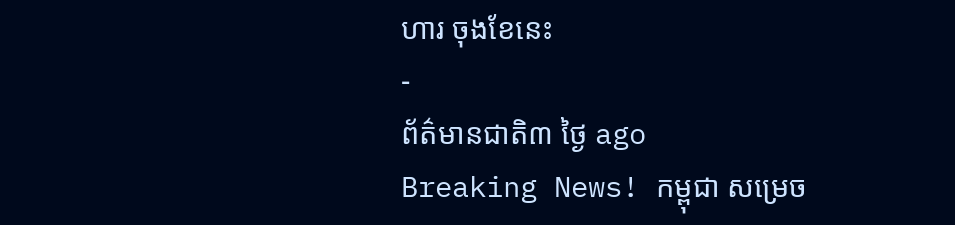ហារ ចុងខែនេះ
-
ព័ត៌មានជាតិ៣ ថ្ងៃ ago
Breaking News! កម្ពុជា សម្រេច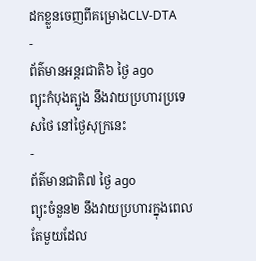ដកខ្លួនចេញពីគម្រោងCLV-DTA
-
ព័ត៌មានអន្ដរជាតិ៦ ថ្ងៃ ago
ព្យុះកំបុងត្បូង នឹងវាយប្រហារប្រទេសថៃ នៅថ្ងៃសុក្រនេះ
-
ព័ត៌មានជាតិ៧ ថ្ងៃ ago
ព្យុះចំនួន២ នឹងវាយប្រហារក្នុងពេលតែមួយដែល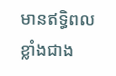មានឥទ្ធិពលខ្លាំងជាង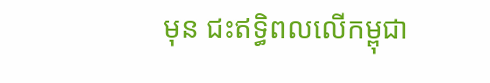មុន ជះឥទ្ធិពលលើកម្ពុជា